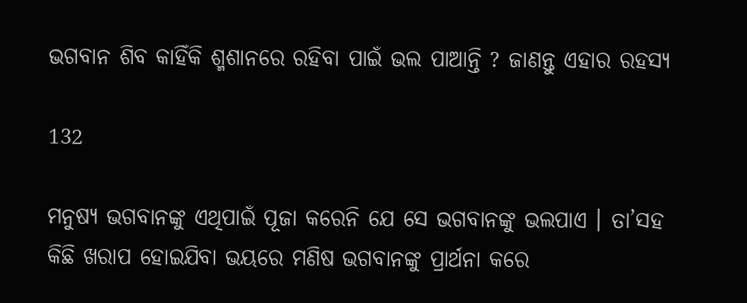ଭଗବାନ ଶିବ କାହିଁକି ଶ୍ମଶାନରେ ରହିବା ପାଇଁ ଭଲ ପାଆନ୍ତି ? ଜାଣନ୍ତୁ ଏହାର ରହସ୍ୟ

132

ମନୁଷ୍ୟ ଭଗବାନଙ୍କୁ ଏଥିପାଇଁ ପୂଜା କରେନି ଯେ ସେ ଭଗବାନଙ୍କୁ ଭଲପାଏ । ତା’ସହ କିଛି ଖରାପ ହୋଇଯିବା ଭୟରେ ମଣିଷ ଭଗବାନଙ୍କୁ ପ୍ରାର୍ଥନା କରେ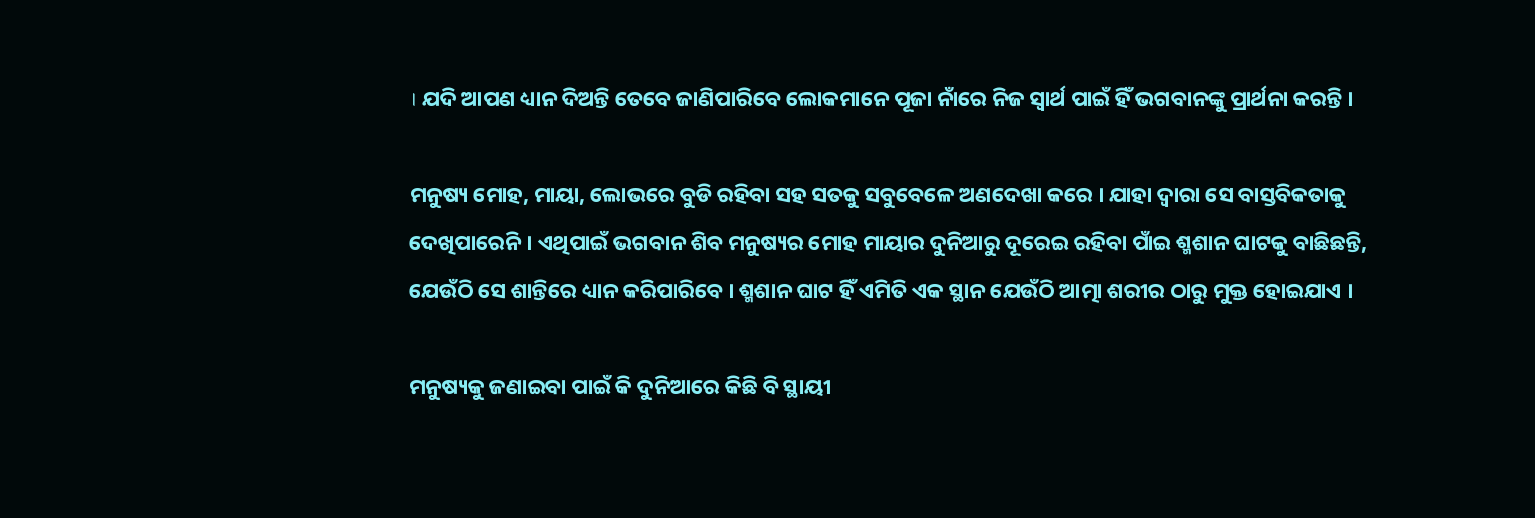। ଯଦି ଆପଣ ଧ୍ୟାନ ଦିଅନ୍ତି ତେବେ ଜାଣିପାରିବେ ଲୋକମାନେ ପୂଜା ନାଁରେ ନିଜ ସ୍ୱାର୍ଥ ପାଇଁ ହିଁ ଭଗବାନଙ୍କୁ ପ୍ରାର୍ଥନା କରନ୍ତି ।

ମନୁଷ୍ୟ ମୋହ, ମାୟା, ଲୋଭରେ ବୁଡି ରହିବା ସହ ସତକୁ ସବୁବେଳେ ଅଣଦେଖା କରେ । ଯାହା ଦ୍ୱାରା ସେ ବାସ୍ତବିକତାକୁ ଦେଖିପାରେନି । ଏଥିପାଇଁ ଭଗବାନ ଶିବ ମନୁଷ୍ୟର ମୋହ ମାୟାର ଦୁନିଆରୁ ଦୂରେଇ ରହିବା ପାଁଇ ଶ୍ମଶାନ ଘାଟକୁ ବାଛିଛନ୍ତି, ଯେଉଁଠି ସେ ଶାନ୍ତିରେ ଧ୍ୟାନ କରିପାରିବେ । ଶ୍ମଶାନ ଘାଟ ହିଁ ଏମିତି ଏକ ସ୍ଥାନ ଯେଉଁଠି ଆତ୍ମା ଶରୀର ଠାରୁ ମୁକ୍ତ ହୋଇଯାଏ ।

ମନୁଷ୍ୟକୁ ଜଣାଇବା ପାଇଁ କି ଦୁନିଆରେ କିଛି ବି ସ୍ଥାୟୀ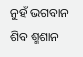ନୁହଁ ଭଗବାନ ଶିବ ଶ୍ମଶାନ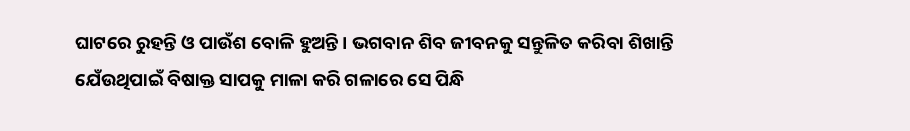ଘାଟରେ ରୁହନ୍ତି ଓ ପାଉଁଶ ବୋଳି ହୁଅନ୍ତି । ଭଗବାନ ଶିବ ଜୀବନକୁ ସନ୍ତୁଳିତ କରିବା ଶିଖାନ୍ତି ଯେଁଉଥିପାଇଁ ବିଷାକ୍ତ ସାପକୁ ମାଳା କରି ଗଳାରେ ସେ ପିନ୍ଧି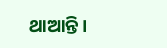ଥାଆନ୍ତି ।